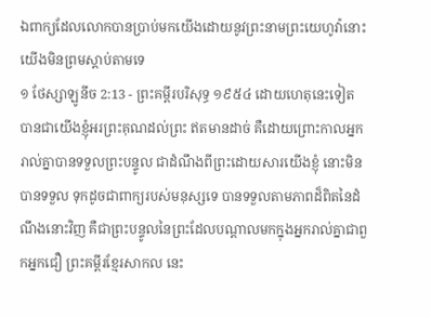ឯពាក្យដែលលោកបានប្រាប់មកយើងដោយនូវព្រះនាមព្រះយេហូវ៉ានោះ យើងមិនព្រមស្តាប់តាមទេ
១ ថែស្សាឡូនីច 2:13 - ព្រះគម្ពីរបរិសុទ្ធ ១៩៥៤ ដោយហេតុនេះទៀត បានជាយើងខ្ញុំអរព្រះគុណដល់ព្រះ ឥតមានដាច់ គឺដោយព្រោះកាលអ្នករាល់គ្នាបានទទួលព្រះបន្ទូល ជាដំណឹងពីព្រះដោយសារយើងខ្ញុំ នោះមិនបានទទួល ទុកដូចជាពាក្យរបស់មនុស្សទេ បានទទួលតាមភាពដ៏ពិតនៃដំណឹងនោះវិញ គឺជាព្រះបន្ទូលនៃព្រះដែលបណ្តាលមកក្នុងអ្នករាល់គ្នាជាពួកអ្នកជឿ ព្រះគម្ពីរខ្មែរសាកល នេះ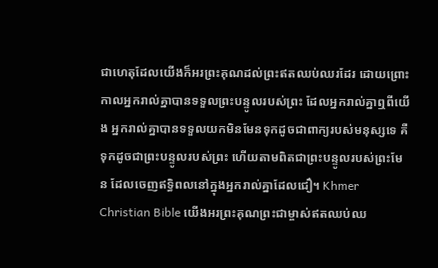ជាហេតុដែលយើងក៏អរព្រះគុណដល់ព្រះឥតឈប់ឈរដែរ ដោយព្រោះកាលអ្នករាល់គ្នាបានទទួលព្រះបន្ទូលរបស់ព្រះ ដែលអ្នករាល់គ្នាឮពីយើង អ្នករាល់គ្នាបានទទួលយកមិនមែនទុកដូចជាពាក្យរបស់មនុស្សទេ គឺទុកដូចជាព្រះបន្ទូលរបស់ព្រះ ហើយតាមពិតជាព្រះបន្ទូលរបស់ព្រះមែន ដែលចេញឥទ្ធិពលនៅក្នុងអ្នករាល់គ្នាដែលជឿ។ Khmer Christian Bible យើងអរព្រះគុណព្រះជាម្ចាស់ឥតឈប់ឈ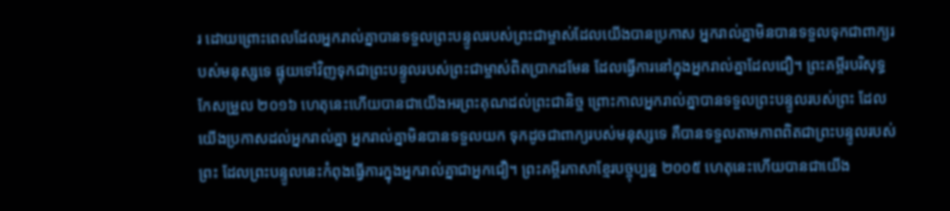រ ដោយព្រោះពេលដែលអ្នករាល់គ្នាបានទទួលព្រះបន្ទូលរបស់ព្រះជាម្ចាស់ដែលយើងបានប្រកាស អ្នករាល់គ្នាមិនបានទទួលទុកជាពាក្យរបស់មនុស្សទេ ផ្ទុយទៅវិញទុកជាព្រះបន្ទូលរបស់ព្រះជាម្ចាស់ពិតប្រាកដមែន ដែលធ្វើការនៅក្នុងអ្នករាល់គ្នាដែលជឿ។ ព្រះគម្ពីរបរិសុទ្ធកែសម្រួល ២០១៦ ហេតុនេះហើយបានជាយើងអរព្រះគុណដល់ព្រះជានិច្ច ព្រោះកាលអ្នករាល់គ្នាបានទទួលព្រះបន្ទូលរបស់ព្រះ ដែលយើងប្រកាសដល់អ្នករាល់គ្នា អ្នករាល់គ្នាមិនបានទទួលយក ទុកដូចជាពាក្យរបស់មនុស្សទេ គឺបានទទួលតាមភាពពិតជាព្រះបន្ទូលរបស់ព្រះ ដែលព្រះបន្ទូលនេះកំពុងធ្វើការក្នុងអ្នករាល់គ្នាជាអ្នកជឿ។ ព្រះគម្ពីរភាសាខ្មែរបច្ចុប្បន្ន ២០០៥ ហេតុនេះហើយបានជាយើង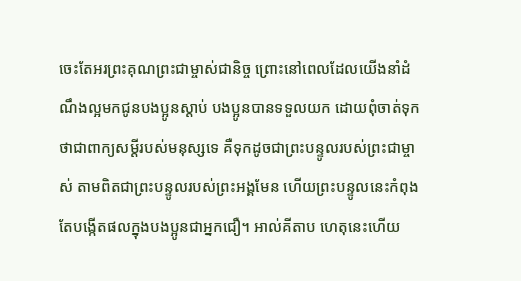ចេះតែអរព្រះគុណព្រះជាម្ចាស់ជានិច្ច ព្រោះនៅពេលដែលយើងនាំដំណឹងល្អមកជូនបងប្អូនស្ដាប់ បងប្អូនបានទទួលយក ដោយពុំចាត់ទុកថាជាពាក្យសម្ដីរបស់មនុស្សទេ គឺទុកដូចជាព្រះបន្ទូលរបស់ព្រះជាម្ចាស់ តាមពិតជាព្រះបន្ទូលរបស់ព្រះអង្គមែន ហើយព្រះបន្ទូលនេះកំពុងតែបង្កើតផលក្នុងបងប្អូនជាអ្នកជឿ។ អាល់គីតាប ហេតុនេះហើយ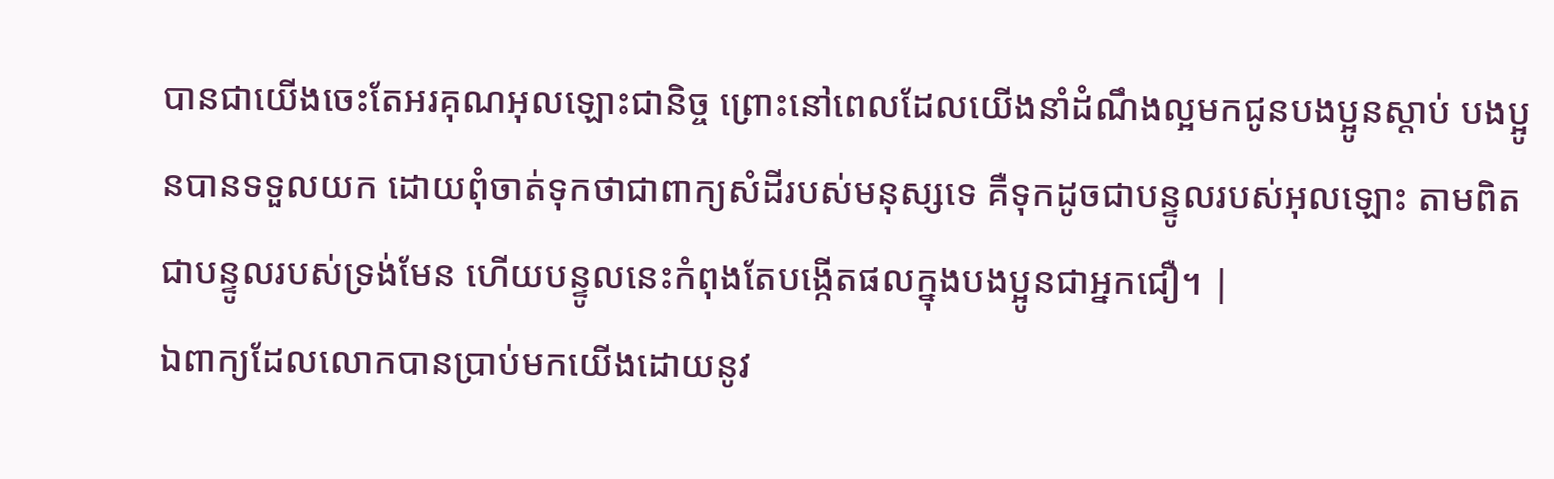បានជាយើងចេះតែអរគុណអុលឡោះជានិច្ច ព្រោះនៅពេលដែលយើងនាំដំណឹងល្អមកជូនបងប្អូនស្ដាប់ បងប្អូនបានទទួលយក ដោយពុំចាត់ទុកថាជាពាក្យសំដីរបស់មនុស្សទេ គឺទុកដូចជាបន្ទូលរបស់អុលឡោះ តាមពិតជាបន្ទូលរបស់ទ្រង់មែន ហើយបន្ទូលនេះកំពុងតែបង្កើតផលក្នុងបងប្អូនជាអ្នកជឿ។ |
ឯពាក្យដែលលោកបានប្រាប់មកយើងដោយនូវ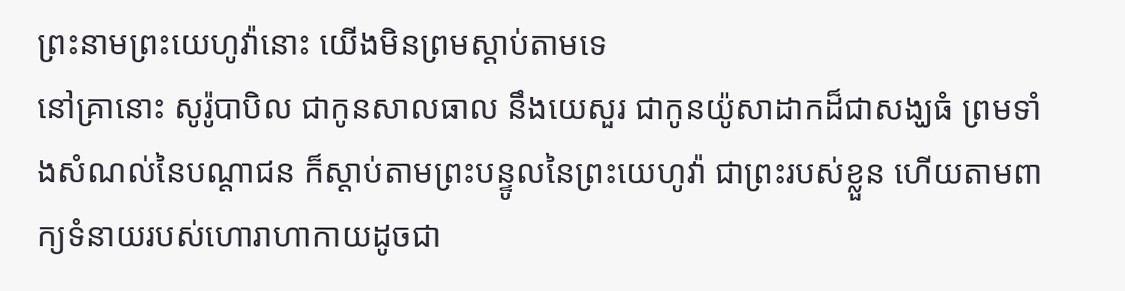ព្រះនាមព្រះយេហូវ៉ានោះ យើងមិនព្រមស្តាប់តាមទេ
នៅគ្រានោះ សូរ៉ូបាបិល ជាកូនសាលធាល នឹងយេសួរ ជាកូនយ៉ូសាដាកដ៏ជាសង្ឃធំ ព្រមទាំងសំណល់នៃបណ្តាជន ក៏ស្តាប់តាមព្រះបន្ទូលនៃព្រះយេហូវ៉ា ជាព្រះរបស់ខ្លួន ហើយតាមពាក្យទំនាយរបស់ហោរាហាកាយដូចជា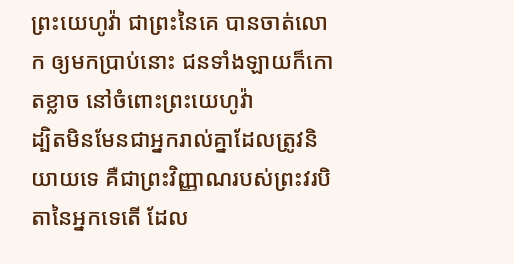ព្រះយេហូវ៉ា ជាព្រះនៃគេ បានចាត់លោក ឲ្យមកប្រាប់នោះ ជនទាំងឡាយក៏កោតខ្លាច នៅចំពោះព្រះយេហូវ៉ា
ដ្បិតមិនមែនជាអ្នករាល់គ្នាដែលត្រូវនិយាយទេ គឺជាព្រះវិញ្ញាណរបស់ព្រះវរបិតានៃអ្នកទេតើ ដែល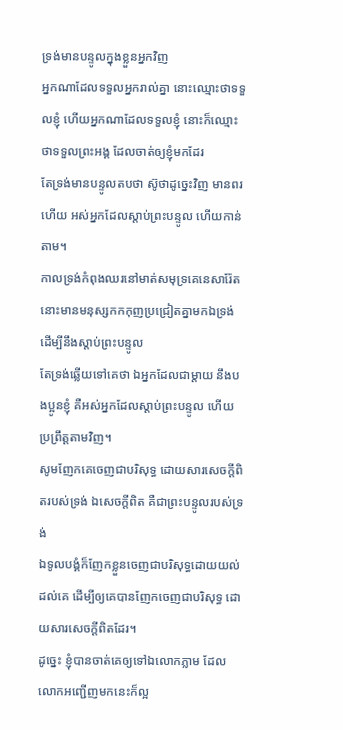ទ្រង់មានបន្ទូលក្នុងខ្លួនអ្នកវិញ
អ្នកណាដែលទទួលអ្នករាល់គ្នា នោះឈ្មោះថាទទួលខ្ញុំ ហើយអ្នកណាដែលទទួលខ្ញុំ នោះក៏ឈ្មោះថាទទួលព្រះអង្គ ដែលចាត់ឲ្យខ្ញុំមកដែរ
តែទ្រង់មានបន្ទូលតបថា ស៊ូថាដូច្នេះវិញ មានពរហើយ អស់អ្នកដែលស្តាប់ព្រះបន្ទូល ហើយកាន់តាម។
កាលទ្រង់កំពុងឈរនៅមាត់សមុទ្រគេនេសារ៉ែត នោះមានមនុស្សកកកុញប្រជ្រៀតគ្នាមកឯទ្រង់ ដើម្បីនឹងស្តាប់ព្រះបន្ទូល
តែទ្រង់ឆ្លើយទៅគេថា ឯអ្នកដែលជាម្តាយ នឹងបងប្អូនខ្ញុំ គឺអស់អ្នកដែលស្តាប់ព្រះបន្ទូល ហើយប្រព្រឹត្តតាមវិញ។
សូមញែកគេចេញជាបរិសុទ្ធ ដោយសារសេចក្ដីពិតរបស់ទ្រង់ ឯសេចក្ដីពិត គឺជាព្រះបន្ទូលរបស់ទ្រង់
ឯទូលបង្គំក៏ញែកខ្លួនចេញជាបរិសុទ្ធដោយយល់ដល់គេ ដើម្បីឲ្យគេបានញែកចេញជាបរិសុទ្ធ ដោយសារសេចក្ដីពិតដែរ។
ដូច្នេះ ខ្ញុំបានចាត់គេឲ្យទៅឯលោកភ្លាម ដែលលោកអញ្ជើញមកនេះក៏ល្អ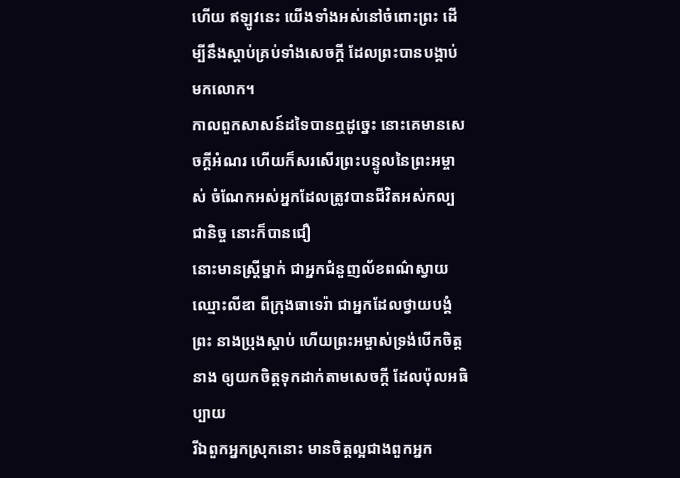ហើយ ឥឡូវនេះ យើងទាំងអស់នៅចំពោះព្រះ ដើម្បីនឹងស្តាប់គ្រប់ទាំងសេចក្ដី ដែលព្រះបានបង្គាប់មកលោក។
កាលពួកសាសន៍ដទៃបានឮដូច្នេះ នោះគេមានសេចក្ដីអំណរ ហើយក៏សរសើរព្រះបន្ទូលនៃព្រះអម្ចាស់ ចំណែកអស់អ្នកដែលត្រូវបានជីវិតអស់កល្បជានិច្ច នោះក៏បានជឿ
នោះមានស្ត្រីម្នាក់ ជាអ្នកជំនួញល័ខពណ៌ស្វាយ ឈ្មោះលីឌា ពីក្រុងធាទេរ៉ា ជាអ្នកដែលថ្វាយបង្គំព្រះ នាងប្រុងស្តាប់ ហើយព្រះអម្ចាស់ទ្រង់បើកចិត្តនាង ឲ្យយកចិត្តទុកដាក់តាមសេចក្ដី ដែលប៉ុលអធិប្បាយ
រីឯពួកអ្នកស្រុកនោះ មានចិត្តល្អជាងពួកអ្នក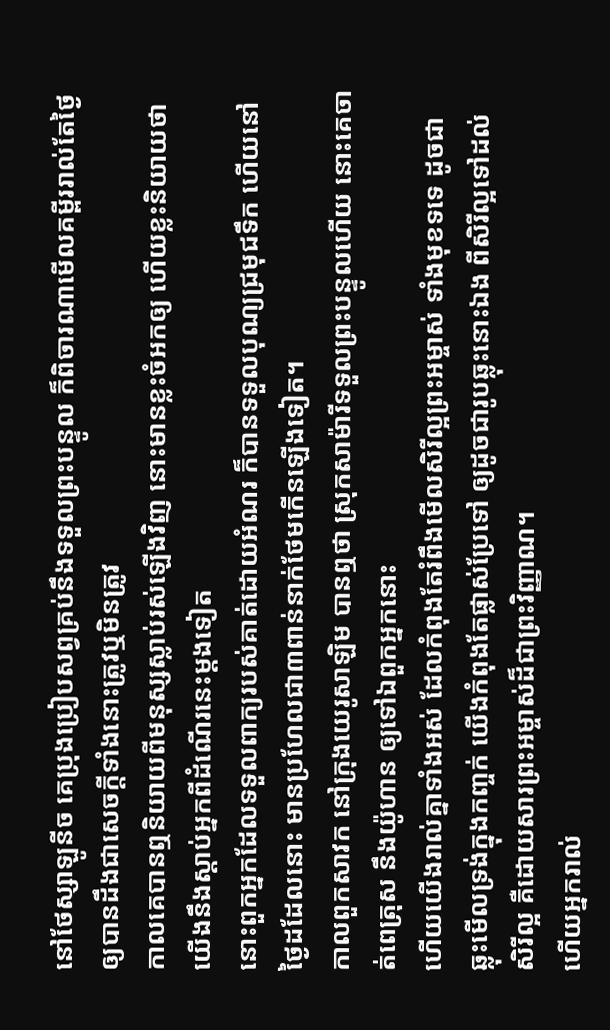នៅថែស្សាឡូនីច គេប្រុងប្រៀបសព្វគ្រប់នឹងទទួលព្រះបន្ទូល ក៏ពិចារណាមើលគម្ពីររាល់តែថ្ងៃ ឲ្យបានដឹងជាសេចក្ដីទាំងនោះត្រូវឬមិនត្រូវ
កាលគេបានឮនិយាយពីមនុស្សស្លាប់រស់ឡើងវិញ នោះមានខ្លះចំអកឲ្យ ហើយខ្លះនិយាយថា យើងនឹងស្តាប់អ្នកពីដំណើរនេះម្តងទៀត
នោះពួកអ្នកដែលទទួលពាក្យរបស់គាត់ដោយអំណរ ក៏បានទទួលបុណ្យជ្រមុជទឹក ហើយនៅថ្ងៃដដែលនោះ មានប្រហែលជា៣ពាន់នាក់ថែមកើនឡើងទៀត។
កាលពួកសាវក នៅក្រុងយេរូសាឡិម បានឮថា ស្រុកសាម៉ារីទទួលព្រះបន្ទូលហើយ នោះគេចាត់ពេត្រុស នឹងយ៉ូហាន ឲ្យទៅឯពួកអ្នកនោះ
ហើយយើងរាល់គ្នាទាំងអស់ ដែលកំពុងតែរំពឹងមើលសិរីល្អព្រះអម្ចាស់ ទាំងមុខទទេ ដូចជាឆ្លុះមើលទ្រង់ក្នុងកញ្ចក់ យើងកំពុងតែផ្លាស់ប្រែទៅ ឲ្យដូចជារូបឆ្លុះនោះឯង ពីសិរីល្អទៅដល់សិរីល្អ គឺដោយសារព្រះអម្ចាស់ដ៏ជាព្រះវិញ្ញាណ។
ហើយអ្នករាល់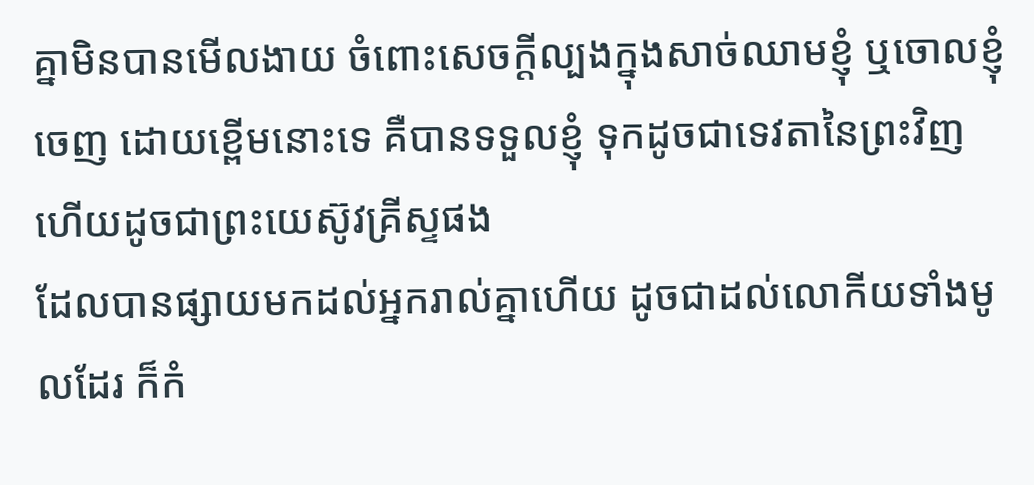គ្នាមិនបានមើលងាយ ចំពោះសេចក្ដីល្បងក្នុងសាច់ឈាមខ្ញុំ ឬចោលខ្ញុំចេញ ដោយខ្ពើមនោះទេ គឺបានទទួលខ្ញុំ ទុកដូចជាទេវតានៃព្រះវិញ ហើយដូចជាព្រះយេស៊ូវគ្រីស្ទផង
ដែលបានផ្សាយមកដល់អ្នករាល់គ្នាហើយ ដូចជាដល់លោកីយទាំងមូលដែរ ក៏កំ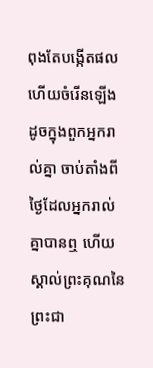ពុងតែបង្កើតផល ហើយចំរើនឡើង ដូចក្នុងពួកអ្នករាល់គ្នា ចាប់តាំងពីថ្ងៃដែលអ្នករាល់គ្នាបានឮ ហើយស្គាល់ព្រះគុណនៃព្រះជា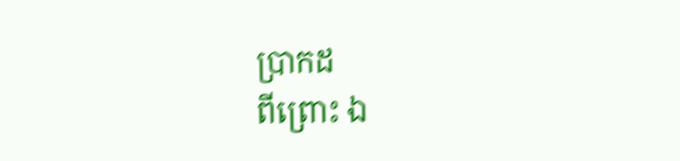ប្រាកដ
ពីព្រោះ ឯ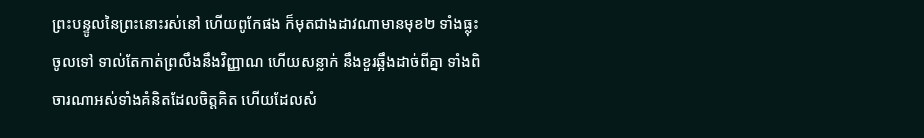ព្រះបន្ទូលនៃព្រះនោះរស់នៅ ហើយពូកែផង ក៏មុតជាងដាវណាមានមុខ២ ទាំងធ្លុះចូលទៅ ទាល់តែកាត់ព្រលឹងនឹងវិញ្ញាណ ហើយសន្លាក់ នឹងខួរឆ្អឹងដាច់ពីគ្នា ទាំងពិចារណាអស់ទាំងគំនិតដែលចិត្តគិត ហើយដែលសំ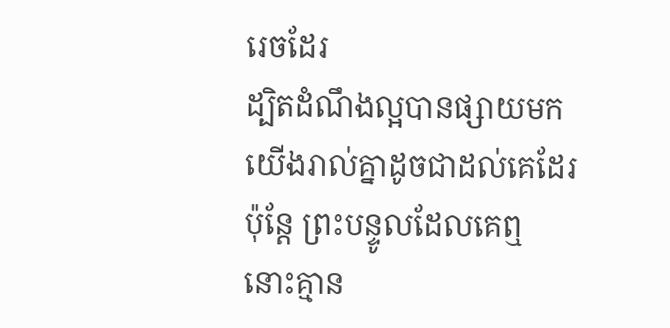រេចដែរ
ដ្បិតដំណឹងល្អបានផ្សាយមកយើងរាល់គ្នាដូចជាដល់គេដែរ ប៉ុន្តែ ព្រះបន្ទូលដែលគេឮ នោះគ្មាន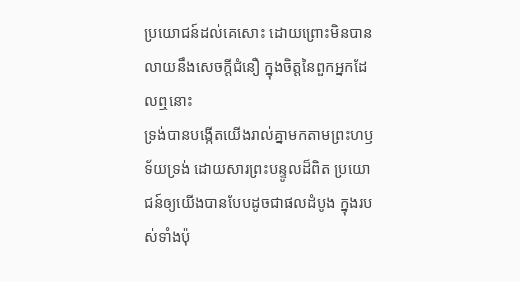ប្រយោជន៍ដល់គេសោះ ដោយព្រោះមិនបានលាយនឹងសេចក្ដីជំនឿ ក្នុងចិត្តនៃពួកអ្នកដែលឮនោះ
ទ្រង់បានបង្កើតយើងរាល់គ្នាមកតាមព្រះហឫទ័យទ្រង់ ដោយសារព្រះបន្ទូលដ៏ពិត ប្រយោជន៍ឲ្យយើងបានបែបដូចជាផលដំបូង ក្នុងរបស់ទាំងប៉ុ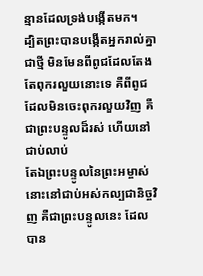ន្មានដែលទ្រង់បង្កើតមក។
ដ្បិតព្រះបានបង្កើតអ្នករាល់គ្នាជាថ្មី មិនមែនពីពូជដែលតែងតែពុករលួយនោះទេ គឺពីពូជដែលមិនចេះពុករលួយវិញ គឺជាព្រះបន្ទូលដ៏រស់ ហើយនៅជាប់លាប់
តែឯព្រះបន្ទូលនៃព្រះអម្ចាស់ នោះនៅជាប់អស់កល្បជានិច្ចវិញ គឺជាព្រះបន្ទូលនេះ ដែលបាន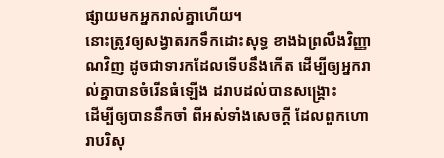ផ្សាយមកអ្នករាល់គ្នាហើយ។
នោះត្រូវឲ្យសង្វាតរកទឹកដោះសុទ្ធ ខាងឯព្រលឹងវិញ្ញាណវិញ ដូចជាទារកដែលទើបនឹងកើត ដើម្បីឲ្យអ្នករាល់គ្នាបានចំរើនធំឡើង ដរាបដល់បានសង្គ្រោះ
ដើម្បីឲ្យបាននឹកចាំ ពីអស់ទាំងសេចក្ដី ដែលពួកហោរាបរិសុ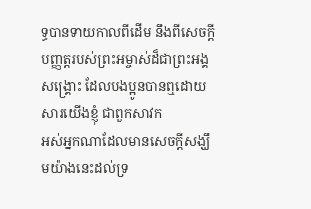ទ្ធបានទាយកាលពីដើម នឹងពីសេចក្ដីបញ្ញត្តរបស់ព្រះអម្ចាស់ដ៏ជាព្រះអង្គសង្គ្រោះ ដែលបងប្អូនបានឮដោយសារយើងខ្ញុំ ជាពួកសាវក
អស់អ្នកណាដែលមានសេចក្ដីសង្ឃឹមយ៉ាងនេះដល់ទ្រ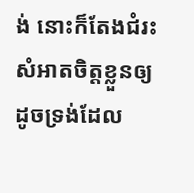ង់ នោះក៏តែងជំរះសំអាតចិត្តខ្លួនឲ្យដូចទ្រង់ដែល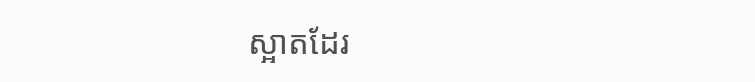ស្អាតដែរ